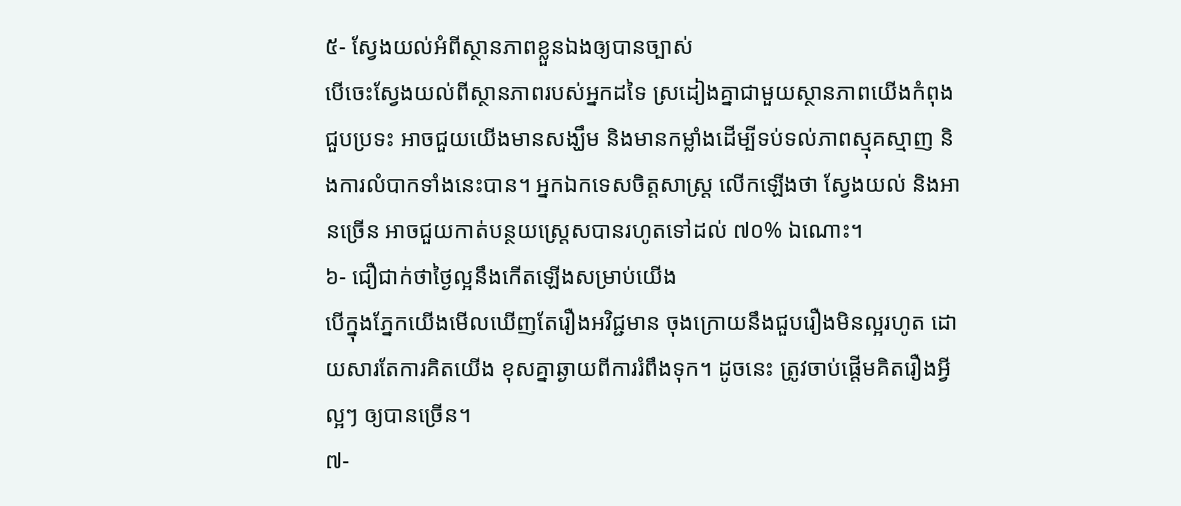៥- ស្វែងយល់អំពីស្ថានភាពខ្លួនឯងឲ្យបានច្បាស់
បើចេះស្វែងយល់ពីស្ថានភាពរបស់អ្នកដទៃ ស្រដៀងគ្នាជាមួយស្ថានភាពយើងកំពុងជួបប្រទះ អាចជួយយើងមានសង្ឃឹម និងមានកម្លាំងដើម្បីទប់ទល់ភាពស្មុគស្មាញ និងការលំបាកទាំងនេះបាន។ អ្នកឯកទេសចិត្តសាស្ត្រ លើកឡើងថា ស្វែងយល់ និងអានច្រើន អាចជួយកាត់បន្ថយស្ត្រេសបានរហូតទៅដល់ ៧០% ឯណោះ។
៦- ជឿជាក់ថាថ្ងៃល្អនឹងកើតឡើងសម្រាប់យើង
បើក្នុងភ្នែកយើងមើលឃើញតែរឿងអវិជ្ជមាន ចុងក្រោយនឹងជួបរឿងមិនល្អរហូត ដោយសារតែការគិតយើង ខុសគ្នាឆ្ងាយពីការរំពឹងទុក។ ដូចនេះ ត្រូវចាប់ផ្ដើមគិតរឿងអ្វីល្អៗ ឲ្យបានច្រើន។
៧-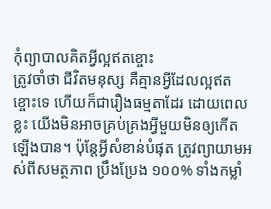កុំព្យាបាលគិតអ្វីល្អឥតខ្ចោះ
ត្រូវចាំថា ជីវិតមនុស្ស គឺគ្មានអ្វីដែលល្អឥតខ្ចោះទេ ហើយក៏ជារឿងធម្មតាដែរ ដោយពេលខ្លះ យើងមិនអាចគ្រប់គ្រងអ្វីមួយមិនឲ្យកើតឡើងបាន។ ប៉ុន្តែអ្វីសំខាន់បំផុត ត្រូវព្យាយាមអស់ពីសមត្ថភាព ប្រឹងប្រែង ១០០% ទាំងកម្លាំ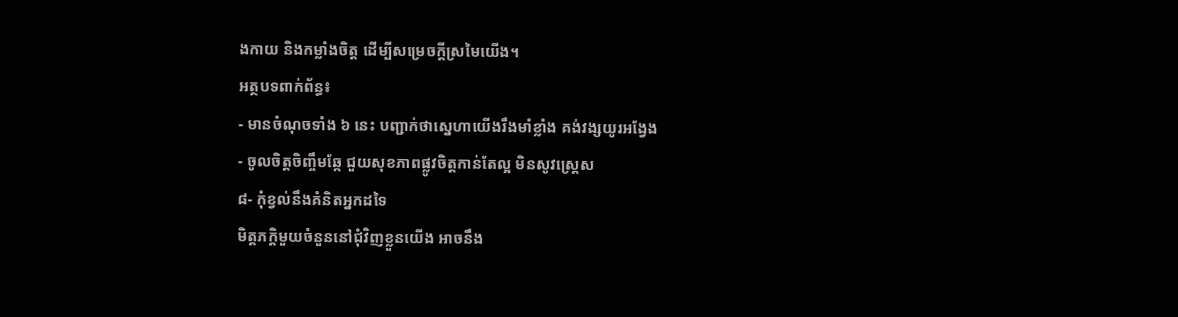ងកាយ និងកម្លាំងចិត្ត ដើម្បីសម្រេចក្ដីស្រមៃយើង។
អត្ថបទពាក់ព័ន្ធ៖
- មានចំណុចទាំង ៦ នេះ បញ្ជាក់ថាស្នេហាយើងរឹងមាំខ្លាំង គង់វង្សយូរអង្វែង
- ចូលចិត្តចិញ្ចឹមឆ្កែ ជួយសុខភាពផ្លូវចិត្តកាន់តែល្អ មិនសូវស្ត្រេស
៨- កុំខ្វល់នឹងគំនិតអ្នកដទៃ
មិត្តភក្តិមួយចំនួននៅជុំវិញខ្លួនយើង អាចនឹង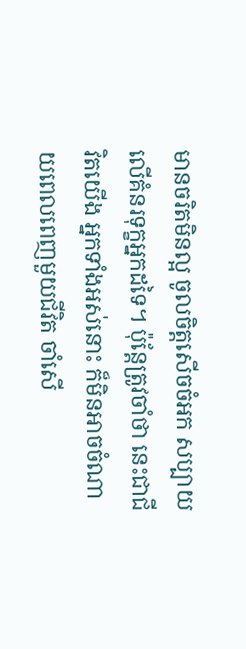មានចរិតមិនល្អ ចូលចិត្ដសើចចំអក សប្បាយលើគំនរទុក្ខអ្នកដទៃ។ ប៉ុន្តែត្រូវចាំថា នេះជាជីវិតយើង អ្នកទាំងអស់នោះ ក៏មិនអាចចំណាយពេលពេញមួយជីវិត ចាំសើ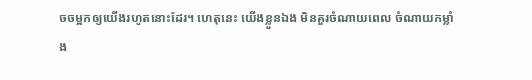ចចម្អកឲ្យយើងរហូតនោះដែរ។ ហេតុនេះ យើងខ្លួនឯង មិនគួរចំណាយពេល ចំណាយកម្លាំង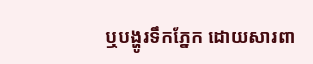ឬបង្ហូរទឹកភ្នែក ដោយសារពា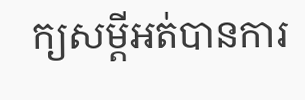ក្យសម្ដីអត់បានការ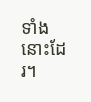ទាំងនោះដែរ។